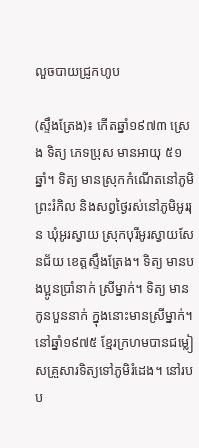លួចបាយជ្រូកហូប

(ស្ទឹងត្រែង)៖ កើតឆ្នាំ១៩៧៣ ស្រេង ទិត្យ ភេទប្រុស មានអាយុ ៥១ឆ្នាំ។ ទិត្យ មានស្រុកកំណើតនៅភូមិព្រះរំកិល និងសព្វថ្ងៃរស់នៅភូមិអូររុន ឃុំអូរស្វាយ ស្រុកបុរីអូរស្វាយសែនជ័យ ខេត្តស្ទឹងត្រែង។ ទិត្យ មានបងប្អូនប្រាំនាក់ ស្រីម្នាក់។ ទិត្យ មានកូនបួននាក់ ក្នុងនោះមានស្រីម្នាក់។
នៅឆ្នាំ១៩៧៥ ខ្មែរក្រហមបានជម្លៀសគ្រួសារទិត្យទៅភូមិរំដេង។ នៅរបប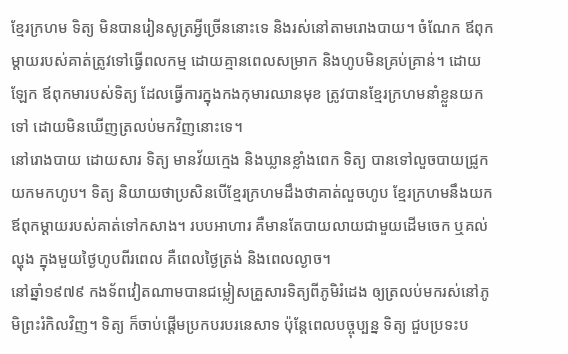ខ្មែរក្រហម ទិត្យ មិនបានរៀនសូត្រអ្វីច្រើននោះទេ និងរស់នៅតាមរោងបាយ។ ចំណែក ឪពុកម្តាយរបស់គាត់ត្រូវទៅធ្វើពលកម្ម ដោយគ្មានពេលសម្រាក និងហូបមិនគ្រប់គ្រាន់។ ដោយឡែក ឪពុកមារបស់ទិត្យ ដែលធ្វើការក្នុងកងកុមារឈានមុខ ត្រូវបានខ្មែរក្រហមនាំខ្លួនយកទៅ ដោយមិនឃើញត្រលប់មកវិញនោះទេ។
នៅរោងបាយ ដោយសារ ទិត្យ មានវ័យក្មេង និងឃ្លានខ្លាំងពេក ទិត្យ បានទៅលួចបាយជ្រូកយកមកហូប។ ទិត្យ និយាយថាប្រសិនបើខ្មែរក្រហមដឹងថាគាត់លួចហូប ខ្មែរក្រហមនឹងយកឪពុកម្ដាយរបស់គាត់ទៅកសាង។ របបអាហារ គឺមានតែបាយលាយជាមួយដើមចេក ឬគល់ល្ហុង ក្នុងមួយថ្ងៃហូបពីរពេល គឺពេលថ្ងៃត្រង់ និងពេលល្ងាច។
នៅឆ្នាំ១៩៧៩ កងទ័ពវៀតណាមបានជម្លៀសគ្រួសារទិត្យពីភូមិរំដេង ឲ្យត្រលប់មករស់នៅភូមិព្រះរំកិលវិញ។ ទិត្យ ក៏ចាប់ផ្តើមប្រកបរបរនេសាទ ប៉ុន្តែពេលបច្ចុប្បន្ន ទិត្យ ជួបប្រទះប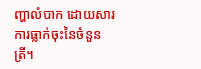ញ្ហាលំបាក ដោយសារការធ្លាក់ចុះនៃចំនួនត្រី។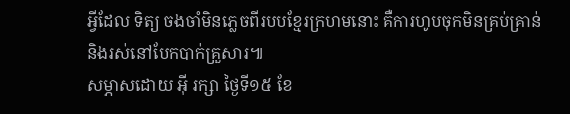អ្វីដែល ទិត្យ ចងចាំមិនភ្លេចពីរបបខ្មែរក្រហមនោះ គឺការហូបចុកមិនគ្រប់គ្រាន់ និងរស់នៅបែកបាក់គ្រួសារ៕
សម្ភាសដោយ អ៊ី រក្សា ថ្ងៃទី១៥ ខែ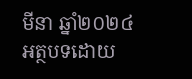មីនា ឆ្នាំ២០២៤
អត្ថបទដោយ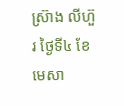ស្រ៊ាង លីហ៊ួរ ថ្ងៃទី៤ ខែមេសា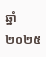ឆ្នាំ២០២៥